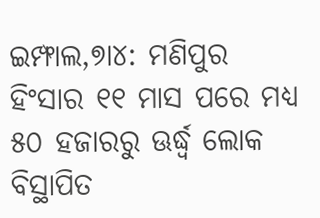ଇମ୍ଫାଲ,୭ା୪: ମଣିପୁର ହିଂସାର ୧୧ ମାସ ପରେ ମଧ୍ୟ ୫୦ ହଜାରରୁ ଊର୍ଦ୍ଧ୍ୱ ଲୋକ ବିସ୍ଥାପିତ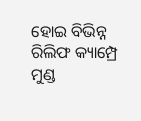ହୋଇ ବିଭିନ୍ନ ରିଲିଫ କ୍ୟାମ୍ପ୍ରେ ମୁଣ୍ଡ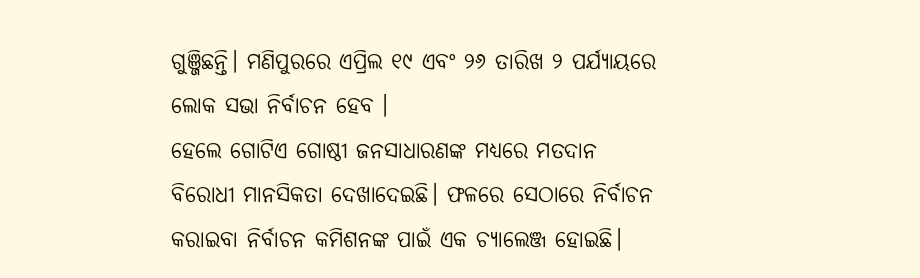ଗୁଞ୍ଜିଛନ୍ତି। ମଣିପୁରରେ ଏପ୍ରିଲ ୧୯ ଏବଂ ୨୬ ତାରିଖ ୨ ପର୍ଯ୍ୟାୟରେ ଲୋକ ସଭା ନିର୍ବାଚନ ହେବ ।
ହେଲେ ଗୋଟିଏ ଗୋଷ୍ଠୀ ଜନସାଧାରଣଙ୍କ ମଧ୍ୟରେ ମତଦାନ ବିରୋଧୀ ମାନସିକତା ଦେଖାଦେଇଛି। ଫଳରେ ସେଠାରେ ନିର୍ବାଚନ କରାଇବା ନିର୍ବାଚନ କମିଶନଙ୍କ ପାଇଁ ଏକ ଚ୍ୟାଲେଞ୍ଜ ହୋଇଛି।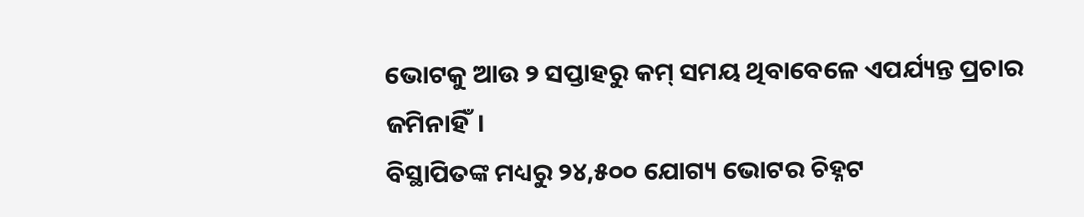ଭୋଟକୁ ଆଉ ୨ ସପ୍ତାହରୁ କମ୍ ସମୟ ଥିବାବେଳେ ଏପର୍ଯ୍ୟନ୍ତ ପ୍ରଚାର ଜମିନାହିଁ।
ବିସ୍ଥାପିତଙ୍କ ମଧ୍ୟରୁ ୨୪,୫୦୦ ଯୋଗ୍ୟ ଭୋଟର ଚିହ୍ନଟ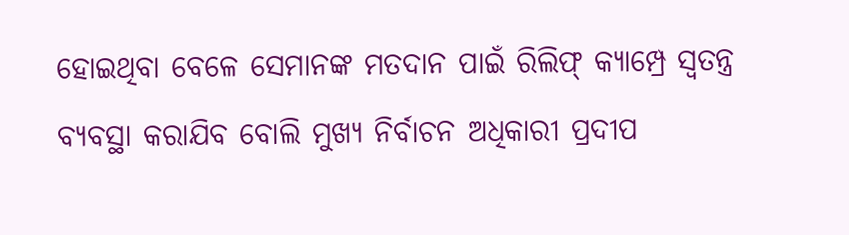ହୋଇଥିବା ବେଳେ ସେମାନଙ୍କ ମତଦାନ ପାଇଁ ରିଲିଫ୍ କ୍ୟାମ୍ପ୍ରେ ସ୍ବତନ୍ତ୍ର ବ୍ୟବସ୍ଥା କରାଯିବ ବୋଲି ମୁଖ୍ୟ ନିର୍ବାଚନ ଅଧିକାରୀ ପ୍ରଦୀପ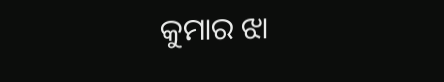କୁମାର ଝା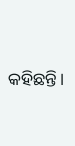କହିଛନ୍ତି।